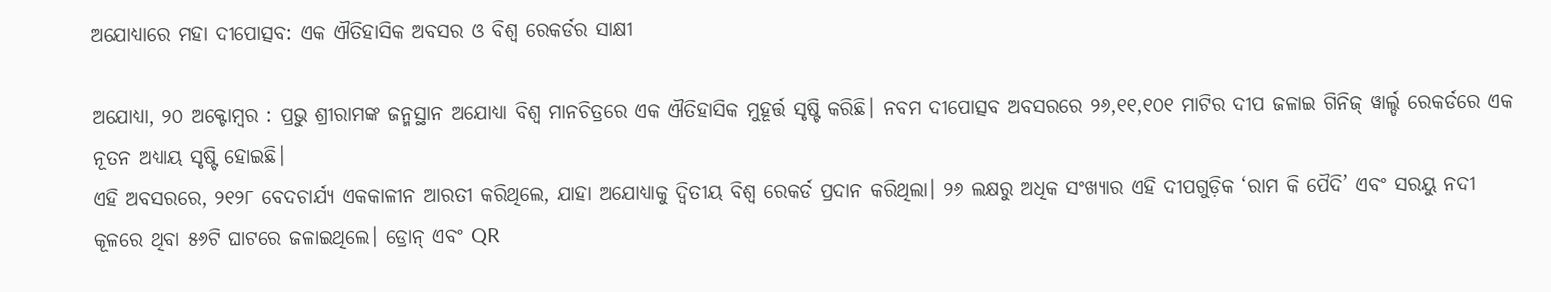ଅଯୋଧ୍ୟାରେ ମହା ଦୀପୋତ୍ସବ: ଏକ ଐତିହାସିକ ଅବସର ଓ ବିଶ୍ୱ ରେକର୍ଡର ସାକ୍ଷୀ

ଅଯୋଧ୍ୟା, ୨୦ ଅକ୍ଟୋମ୍ବର : ପ୍ରଭୁ ଶ୍ରୀରାମଙ୍କ ଜନ୍ମସ୍ଥାନ ଅଯୋଧ୍ୟା ବିଶ୍ୱ ମାନଚିତ୍ରରେ ଏକ ଐତିହାସିକ ମୁହୂର୍ତ୍ତ ସୃଷ୍ଟି କରିଛି। ନବମ ଦୀପୋତ୍ସବ ଅବସରରେ ୨୬,୧୧,୧୦୧ ମାଟିର ଦୀପ ଜଳାଇ ଗିନିଜ୍ ୱାର୍ଲ୍ଡ ରେକର୍ଡରେ ଏକ ନୂତନ ଅଧ୍ୟାୟ ସୃଷ୍ଟି ହୋଇଛି।
ଏହି ଅବସରରେ, ୨୧୨୮ ବେଦଚାର୍ଯ୍ୟ ଏକକାଳୀନ ଆରତୀ କରିଥିଲେ, ଯାହା ଅଯୋଧ୍ୟାକୁ ଦ୍ୱିତୀୟ ବିଶ୍ୱ ରେକର୍ଡ ପ୍ରଦାନ କରିଥିଲା। ୨୬ ଲକ୍ଷରୁ ଅଧିକ ସଂଖ୍ୟାର ଏହି ଦୀପଗୁଡ଼ିକ ‘ରାମ କି ପୈଦି’ ଏବଂ ସରୟୁ ନଦୀ କୂଳରେ ଥିବା ୫୬ଟି ଘାଟରେ ଜଳାଇଥିଲେ। ଡ୍ରୋନ୍ ଏବଂ QR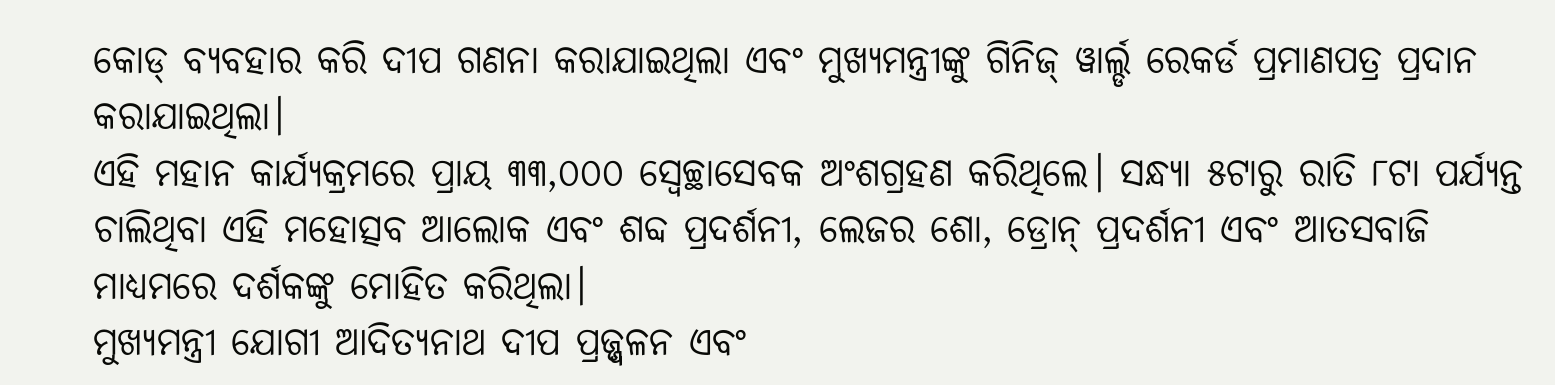କୋଡ୍ ବ୍ୟବହାର କରି ଦୀପ ଗଣନା କରାଯାଇଥିଲା ଏବଂ ମୁଖ୍ୟମନ୍ତ୍ରୀଙ୍କୁ ଗିନିଜ୍ ୱାର୍ଲ୍ଡ ରେକର୍ଡ ପ୍ରମାଣପତ୍ର ପ୍ରଦାନ କରାଯାଇଥିଲା।
ଏହି ମହାନ କାର୍ଯ୍ୟକ୍ରମରେ ପ୍ରାୟ ୩୩,୦୦୦ ସ୍ୱେଚ୍ଛାସେବକ ଅଂଶଗ୍ରହଣ କରିଥିଲେ। ସନ୍ଧ୍ୟା ୫ଟାରୁ ରାତି ୮ଟା ପର୍ଯ୍ୟନ୍ତ ଚାଲିଥିବା ଏହି ମହୋତ୍ସବ ଆଲୋକ ଏବଂ ଶବ୍ଦ ପ୍ରଦର୍ଶନୀ, ଲେଜର ଶୋ, ଡ୍ରୋନ୍ ପ୍ରଦର୍ଶନୀ ଏବଂ ଆତସବାଜି ମାଧ୍ୟମରେ ଦର୍ଶକଙ୍କୁ ମୋହିତ କରିଥିଲା।
ମୁଖ୍ୟମନ୍ତ୍ରୀ ଯୋଗୀ ଆଦିତ୍ୟନାଥ ଦୀପ ପ୍ରଜ୍ଜ୍ୱଳନ ଏବଂ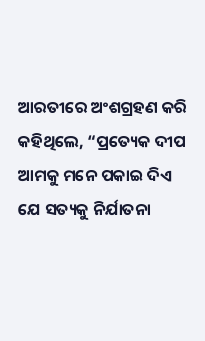ଆରତୀରେ ଅଂଶଗ୍ରହଣ କରି କହିଥିଲେ, “ପ୍ରତ୍ୟେକ ଦୀପ ଆମକୁ ମନେ ପକାଇ ଦିଏ ଯେ ସତ୍ୟକୁ ନିର୍ଯାତନା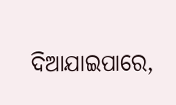ଦିଆଯାଇପାରେ,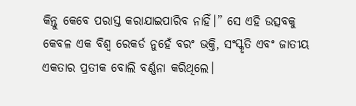କିନ୍ତୁ କେବେ ପରାସ୍ତ କରାଯାଇପାରିବ ନାହିଁ।” ସେ ଏହି ଉତ୍ସବକୁ କେବଳ ଏକ ବିଶ୍ୱ ରେକର୍ଡ ନୁହେଁ ବରଂ ଭକ୍ତି, ସଂସ୍କୃତି ଏବଂ ଜାତୀୟ ଏକତାର ପ୍ରତୀକ ବୋଲି ବର୍ଣ୍ଣନା କରିଥିଲେ।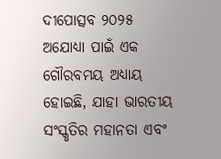ଦୀପୋତ୍ସବ ୨୦୨୫ ଅଯୋଧ୍ୟା ପାଇଁ ଏକ ଗୌରବମୟ ଅଧ୍ୟାୟ ହୋଇଛି, ଯାହା ଭାରତୀୟ ସଂସ୍କୃତିର ମହାନତା ଏବଂ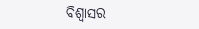ବିଶ୍ୱାସର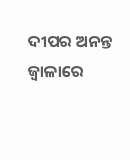ଦୀପର ଅନନ୍ତ ଜ୍ୱାଳାରେ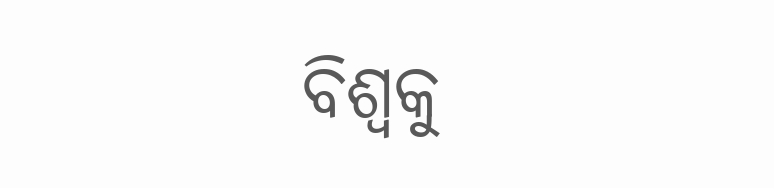ବିଶ୍ୱକୁ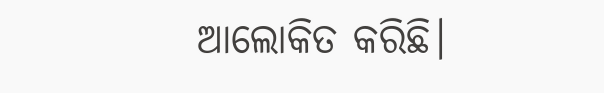ଆଲୋକିତ କରିଛି।